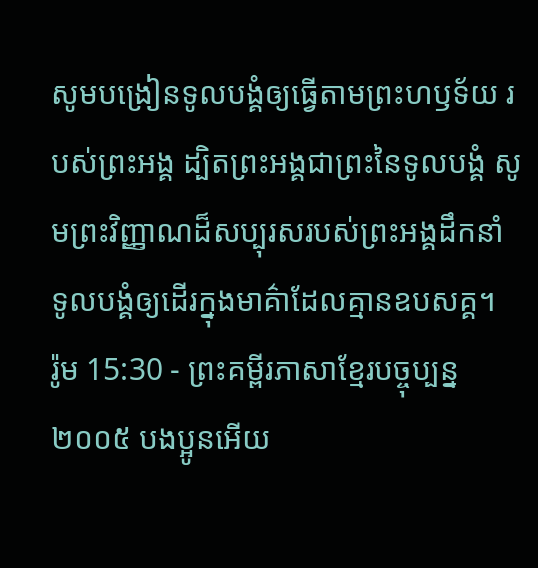សូមបង្រៀនទូលបង្គំឲ្យធ្វើតាមព្រះហឫទ័យ របស់ព្រះអង្គ ដ្បិតព្រះអង្គជាព្រះនៃទូលបង្គំ សូមព្រះវិញ្ញាណដ៏សប្បុរសរបស់ព្រះអង្គដឹកនាំ ទូលបង្គំឲ្យដើរក្នុងមាគ៌ាដែលគ្មានឧបសគ្គ។
រ៉ូម 15:30 - ព្រះគម្ពីរភាសាខ្មែរបច្ចុប្បន្ន ២០០៥ បងប្អូនអើយ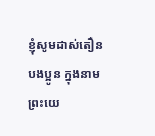ខ្ញុំសូមដាស់តឿនបងប្អូន ក្នុងនាមព្រះយេ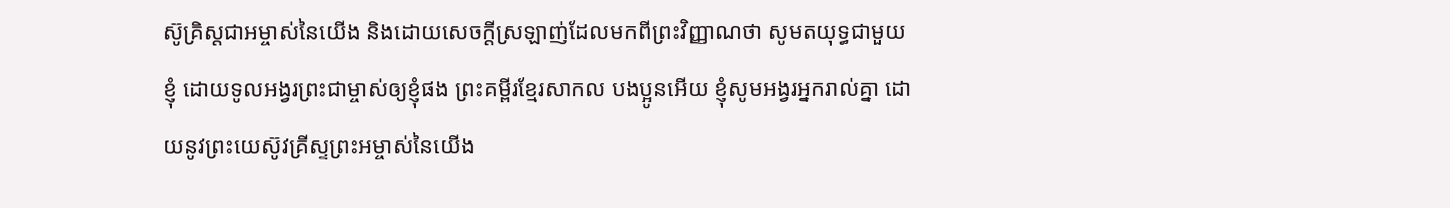ស៊ូគ្រិស្តជាអម្ចាស់នៃយើង និងដោយសេចក្ដីស្រឡាញ់ដែលមកពីព្រះវិញ្ញាណថា សូមតយុទ្ធជាមួយខ្ញុំ ដោយទូលអង្វរព្រះជាម្ចាស់ឲ្យខ្ញុំផង ព្រះគម្ពីរខ្មែរសាកល បងប្អូនអើយ ខ្ញុំសូមអង្វរអ្នករាល់គ្នា ដោយនូវព្រះយេស៊ូវគ្រីស្ទព្រះអម្ចាស់នៃយើង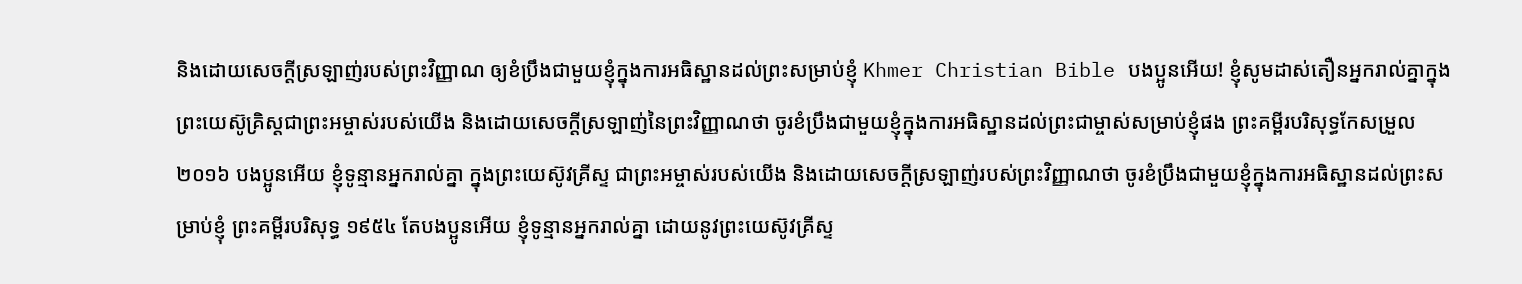និងដោយសេចក្ដីស្រឡាញ់របស់ព្រះវិញ្ញាណ ឲ្យខំប្រឹងជាមួយខ្ញុំក្នុងការអធិស្ឋានដល់ព្រះសម្រាប់ខ្ញុំ Khmer Christian Bible បងប្អូនអើយ! ខ្ញុំសូមដាស់តឿនអ្នករាល់គ្នាក្នុងព្រះយេស៊ូគ្រិស្ដជាព្រះអម្ចាស់របស់យើង និងដោយសេចក្ដីស្រឡាញ់នៃព្រះវិញ្ញាណថា ចូរខំប្រឹងជាមួយខ្ញុំក្នុងការអធិស្ឋានដល់ព្រះជាម្ចាស់សម្រាប់ខ្ញុំផង ព្រះគម្ពីរបរិសុទ្ធកែសម្រួល ២០១៦ បងប្អូនអើយ ខ្ញុំទូន្មានអ្នករាល់គ្នា ក្នុងព្រះយេស៊ូវគ្រីស្ទ ជាព្រះអម្ចាស់របស់យើង និងដោយសេចក្តីស្រឡាញ់របស់ព្រះវិញ្ញាណថា ចូរខំប្រឹងជាមួយខ្ញុំក្នុងការអធិស្ឋានដល់ព្រះសម្រាប់ខ្ញុំ ព្រះគម្ពីរបរិសុទ្ធ ១៩៥៤ តែបងប្អូនអើយ ខ្ញុំទូន្មានអ្នករាល់គ្នា ដោយនូវព្រះយេស៊ូវគ្រីស្ទ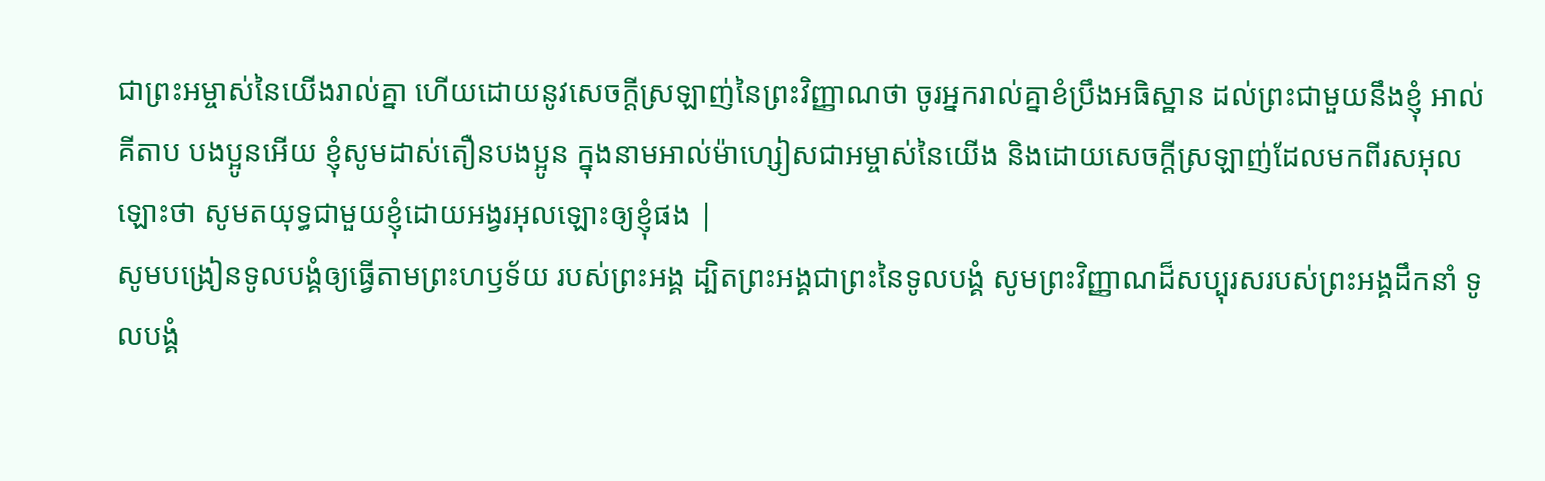ជាព្រះអម្ចាស់នៃយើងរាល់គ្នា ហើយដោយនូវសេចក្ដីស្រឡាញ់នៃព្រះវិញ្ញាណថា ចូរអ្នករាល់គ្នាខំប្រឹងអធិស្ឋាន ដល់ព្រះជាមួយនឹងខ្ញុំ អាល់គីតាប បងប្អូនអើយ ខ្ញុំសូមដាស់តឿនបងប្អូន ក្នុងនាមអាល់ម៉ាហ្សៀសជាអម្ចាស់នៃយើង និងដោយសេចក្ដីស្រឡាញ់ដែលមកពីរសអុលឡោះថា សូមតយុទ្ធជាមួយខ្ញុំដោយអង្វរអុលឡោះឲ្យខ្ញុំផង |
សូមបង្រៀនទូលបង្គំឲ្យធ្វើតាមព្រះហឫទ័យ របស់ព្រះអង្គ ដ្បិតព្រះអង្គជាព្រះនៃទូលបង្គំ សូមព្រះវិញ្ញាណដ៏សប្បុរសរបស់ព្រះអង្គដឹកនាំ ទូលបង្គំ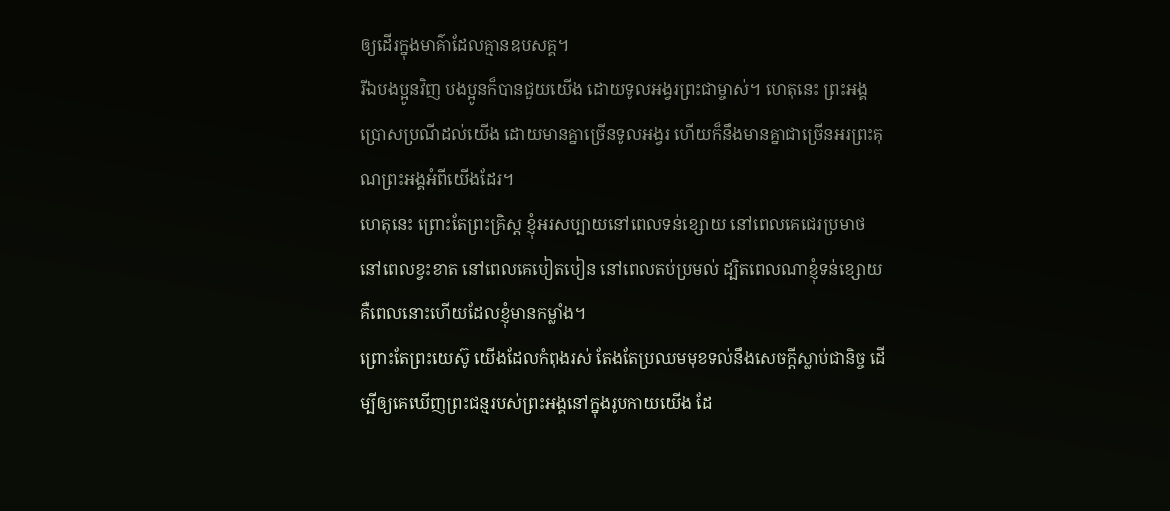ឲ្យដើរក្នុងមាគ៌ាដែលគ្មានឧបសគ្គ។
រីឯបងប្អូនវិញ បងប្អូនក៏បានជួយយើង ដោយទូលអង្វរព្រះជាម្ចាស់។ ហេតុនេះ ព្រះអង្គប្រោសប្រណីដល់យើង ដោយមានគ្នាច្រើនទូលអង្វរ ហើយក៏នឹងមានគ្នាជាច្រើនអរព្រះគុណព្រះអង្គអំពីយើងដែរ។
ហេតុនេះ ព្រោះតែព្រះគ្រិស្ត ខ្ញុំអរសប្បាយនៅពេលទន់ខ្សោយ នៅពេលគេជេរប្រមាថ នៅពេលខ្វះខាត នៅពេលគេបៀតបៀន នៅពេលតប់ប្រមល់ ដ្បិតពេលណាខ្ញុំទន់ខ្សោយ គឺពេលនោះហើយដែលខ្ញុំមានកម្លាំង។
ព្រោះតែព្រះយេស៊ូ យើងដែលកំពុងរស់ តែងតែប្រឈមមុខទល់នឹងសេចក្ដីស្លាប់ជានិច្ច ដើម្បីឲ្យគេឃើញព្រះជន្មរបស់ព្រះអង្គនៅក្នុងរូបកាយយើង ដែ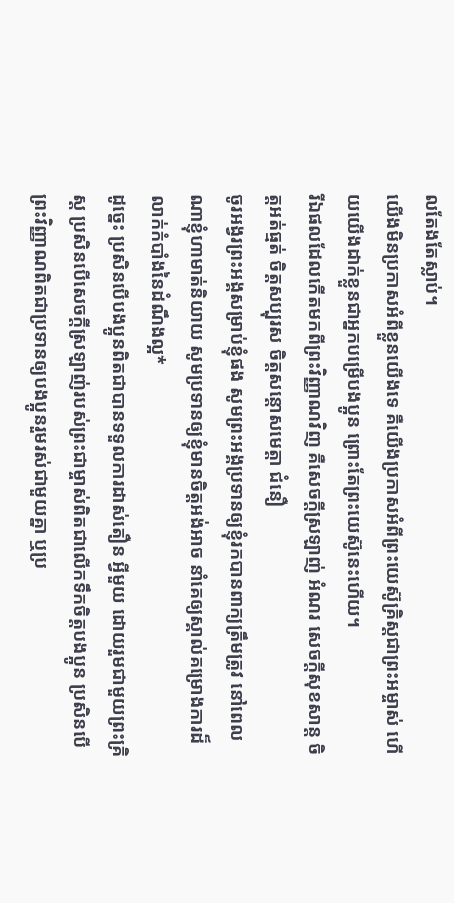លតែងតែស្លាប់។
យើងមិនប្រកាសអំពីខ្លួនយើងទេ គឺយើងប្រកាសអំពីព្រះយេស៊ូគ្រិស្តជាព្រះអម្ចាស់ ហើយយើងដាក់ខ្លួនជាអ្នកបម្រើបងប្អូន ព្រោះតែព្រះយេស៊ូនេះហើយ។
រីឯផលដែលកើតមកពីព្រះវិញ្ញាណវិញ គឺសេចក្ដីស្រឡាញ់ អំណរ សេចក្ដីសុខសាន្ត ចិត្តអត់ធ្មត់ ចិត្តសប្បុរស ចិត្តសន្ដោសមេត្តា ជំនឿ
ចូរអង្វរព្រះអង្គសម្រាប់ខ្ញុំផង សូមព្រះអង្គប្រទានឲ្យខ្ញុំរកបានពាក្យត្រឹមត្រូវ នៅពេលណាខ្ញុំហាមាត់និយាយ សូមប្រទានឲ្យខ្ញុំមានចិត្តអង់អាច នាំគេឲ្យស្គាល់គម្រោងការដ៏លាក់កំបាំងនៃដំណឹងល្អ*
ដូច្នេះ ប្រសិនបើបងប្អូនពិតជាបានទទួលការដាស់តឿន អ្វីមួយ ដោយរួមជាមួយព្រះគ្រិស្ត ប្រសិនបើសេចក្ដីស្រឡាញ់របស់ព្រះជាម្ចាស់ពិតជាលើកទឹកចិត្តបងប្អូន ប្រសិនបើព្រះវិញ្ញាណពិតជាប្រទានឲ្យបងប្អូនរួមរស់ជាមួយគ្នា ឬប្រ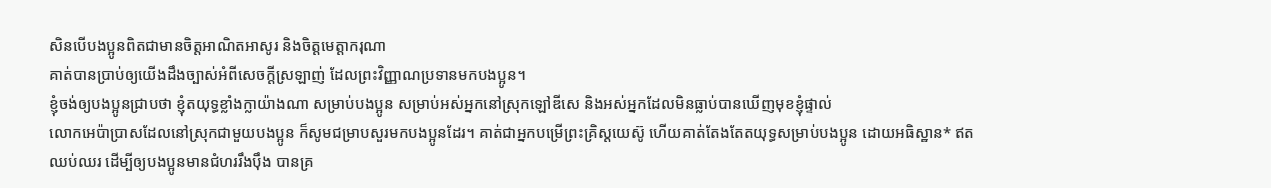សិនបើបងប្អូនពិតជាមានចិត្តអាណិតអាសូរ និងចិត្តមេត្តាករុណា
គាត់បានប្រាប់ឲ្យយើងដឹងច្បាស់អំពីសេចក្ដីស្រឡាញ់ ដែលព្រះវិញ្ញាណប្រទានមកបងប្អូន។
ខ្ញុំចង់ឲ្យបងប្អូនជ្រាបថា ខ្ញុំតយុទ្ធខ្លាំងក្លាយ៉ាងណា សម្រាប់បងប្អូន សម្រាប់អស់អ្នកនៅស្រុកឡៅឌីសេ និងអស់អ្នកដែលមិនធ្លាប់បានឃើញមុខខ្ញុំផ្ទាល់
លោកអេប៉ាប្រាសដែលនៅស្រុកជាមួយបងប្អូន ក៏សូមជម្រាបសួរមកបងប្អូនដែរ។ គាត់ជាអ្នកបម្រើព្រះគ្រិស្តយេស៊ូ ហើយគាត់តែងតែតយុទ្ធសម្រាប់បងប្អូន ដោយអធិស្ឋាន* ឥតឈប់ឈរ ដើម្បីឲ្យបងប្អូនមានជំហររឹងប៉ឹង បានគ្រ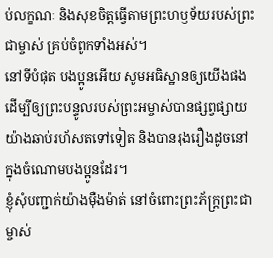ប់លក្ខណៈ និងសុខចិត្តធ្វើតាមព្រះហឫទ័យរបស់ព្រះជាម្ចាស់ គ្រប់ចំពូកទាំងអស់។
នៅទីបំផុត បងប្អូនអើយ សូមអធិស្ឋានឲ្យយើងផង ដើម្បីឲ្យព្រះបន្ទូលរបស់ព្រះអម្ចាស់បានផ្សព្វផ្សាយយ៉ាងឆាប់រហ័សតទៅទៀត និងបានរុងរឿងដូចនៅក្នុងចំណោមបងប្អូនដែរ។
ខ្ញុំសុំបញ្ជាក់យ៉ាងម៉ឺងម៉ាត់ នៅចំពោះព្រះភ័ក្ត្រព្រះជាម្ចាស់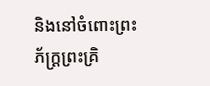និងនៅចំពោះព្រះភ័ក្ត្រព្រះគ្រិ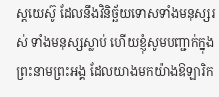ស្តយេស៊ូ ដែលនឹងវិនិច្ឆ័យទោសទាំងមនុស្សរស់ ទាំងមនុស្សស្លាប់ ហើយខ្ញុំសូមបញ្ជាក់ក្នុងព្រះនាមព្រះអង្គ ដែលយាងមកយ៉ាងឱឡារិក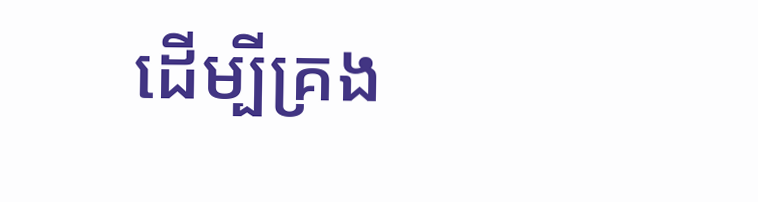ដើម្បីគ្រង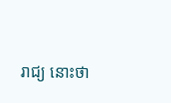រាជ្យ នោះថា